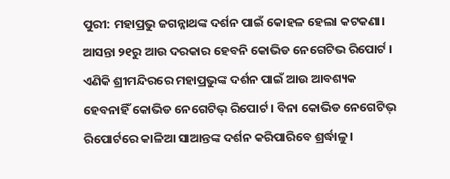ପୁରୀ: ମହାପ୍ରଭୁ ଜଗନ୍ନାଥଙ୍କ ଦର୍ଶନ ପାଇଁ କୋହଳ ହେଲା କଟକଣା। ଆସନ୍ତା ୨୧ରୁ ଆଉ ଦରକାର ହେବନି କୋଭିଡ ନେଗେଟିଭ ରିପୋର୍ଟ । ଏଣିକି ଶ୍ରୀମନ୍ଦିରରେ ମହାପ୍ରଭୁଙ୍କ ଦର୍ଶନ ପାଇଁ ଆଉ ଆବଶ୍ୟକ ହେବନାହିଁ କୋଭିଡ ନେଗେଟିଭ୍ ରିପୋର୍ଟ । ବିନା କୋଭିଡ ନେଗେଟିଭ୍ ରିପୋର୍ଟରେ କାଳିଆ ସାଆନ୍ତଙ୍କ ଦର୍ଶନ କରିପାରିବେ ଶ୍ରର୍ଦ୍ଧାଳୁ ।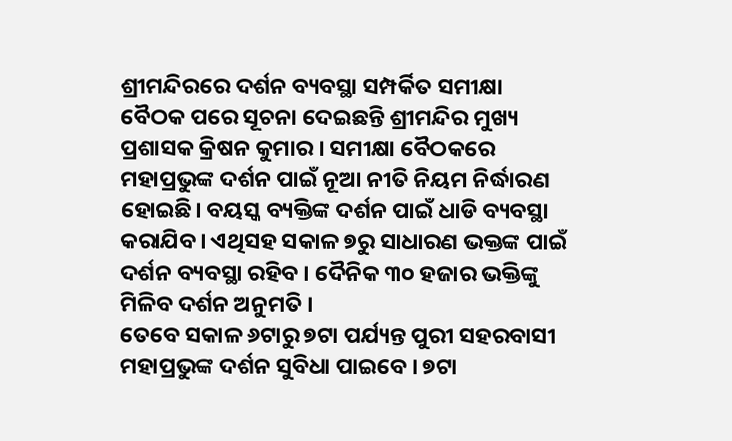ଶ୍ରୀମନ୍ଦିରରେ ଦର୍ଶନ ବ୍ୟବସ୍ଥା ସମ୍ପର୍କିତ ସମୀକ୍ଷା ବୈଠକ ପରେ ସୂଚନା ଦେଇଛନ୍ତି ଶ୍ରୀମନ୍ଦିର ମୁଖ୍ୟ ପ୍ରଶାସକ କ୍ରିଷନ କୁମାର । ସମୀକ୍ଷା ବୈଠକରେ ମହାପ୍ରଭୁଙ୍କ ଦର୍ଶନ ପାଇଁ ନୂଆ ନୀତି ନିୟମ ନିର୍ଦ୍ଧାରଣ ହୋଇଛି। ବୟସ୍କ ବ୍ୟକ୍ତିଙ୍କ ଦର୍ଶନ ପାଇଁ ଧାଡି ବ୍ୟବସ୍ଥା କରାଯିବ। ଏଥିସହ ସକାଳ ୭ରୁ ସାଧାରଣ ଭକ୍ତଙ୍କ ପାଇଁ ଦର୍ଶନ ବ୍ୟବସ୍ଥା ରହିବ । ଦୈନିକ ୩୦ ହଜାର ଭକ୍ତିଙ୍କୁ ମିଳିବ ଦର୍ଶନ ଅନୁମତି ।
ତେବେ ସକାଳ ୬ଟାରୁ ୭ଟା ପର୍ଯ୍ୟନ୍ତ ପୁରୀ ସହରବାସୀ ମହାପ୍ରଭୁଙ୍କ ଦର୍ଶନ ସୁବିଧା ପାଇବେ । ୭ଟା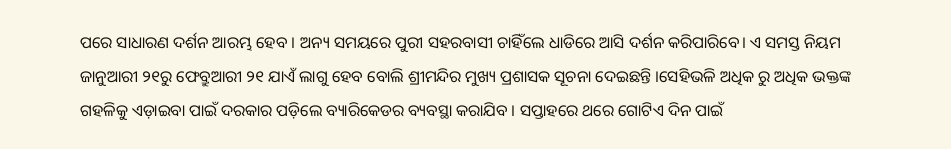ପରେ ସାଧାରଣ ଦର୍ଶନ ଆରମ୍ଭ ହେବ । ଅନ୍ୟ ସମୟରେ ପୁରୀ ସହରବାସୀ ଚାହିଁଲେ ଧାଡିରେ ଆସି ଦର୍ଶନ କରିପାରିବେ। ଏ ସମସ୍ତ ନିୟମ ଜାନୁଆରୀ ୨୧ରୁ ଫେବ୍ରୁଆରୀ ୨୧ ଯାଏଁ ଲାଗୁ ହେବ ବୋଲି ଶ୍ରୀମନ୍ଦିର ମୁଖ୍ୟ ପ୍ରଶାସକ ସୂଚନା ଦେଇଛନ୍ତି ।ସେହିଭଳି ଅଧିକ ରୁ ଅଧିକ ଭକ୍ତଙ୍କ ଗହଳିକୁ ଏଡ଼ାଇବା ପାଇଁ ଦରକାର ପଡ଼ିଲେ ବ୍ୟାରିକେଡର ବ୍ୟବସ୍ଥା କରାଯିବ । ସପ୍ତାହରେ ଥରେ ଗୋଟିଏ ଦିନ ପାଇଁ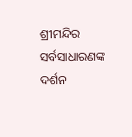ଶ୍ରୀମନ୍ଦିର ସର୍ବସାଧାରଣଙ୍କ ଦର୍ଶନ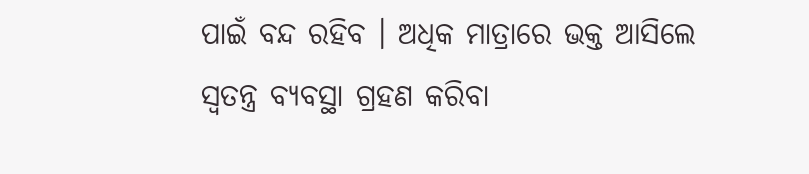ପାଇଁ ବନ୍ଦ ରହିବ । ଅଧିକ ମାତ୍ରାରେ ଭକ୍ତ ଆସିଲେ ସ୍ୱତନ୍ତ୍ର ବ୍ୟବସ୍ଥା ଗ୍ରହଣ କରିବା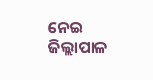ନେଇ ଜିଲ୍ଲାପାଳ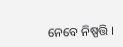ନେବେ ନିଷ୍ପତ୍ତି ।